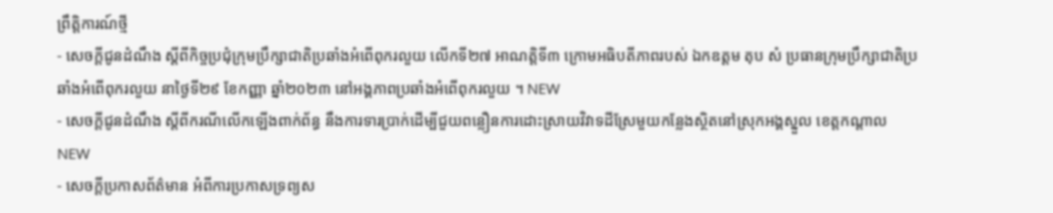ព្រឹត្តិការណ៍ថ្មី
- សេចក្តីជូនដំណឹង ស្ដីពីកិច្ចប្រជុំក្រុមប្រឹក្សាជាតិប្រឆាំងអំពើពុករលួយ លើកទី២៧ អាណត្តិទី៣ ក្រោមអធិបតីភាពរបស់ ឯកឧត្តម តុប សំ ប្រធានក្រុមប្រឹក្សាជាតិប្រឆាំងអំពើពុករលួយ នាថ្ងៃទី២៩ ខែកញ្ញា ឆ្នាំ២០២៣ នៅអង្គភាពប្រឆាំងអំពើពុករលួយ ។ NEW
- សេចក្ដីជូនដំណឹង ស្ដីពីករណីលើកឡើងពាក់ព័ន្ធ នឹងការទារប្រាក់ដើម្បីជួយពន្លឿនការដោះស្រាយវិវាទដីស្រែមួយកន្លែងស្ថិតនៅស្រុកអង្គស្នួល ខេត្តកណ្ដាល NEW
- សេចក្តីប្រកាសព័ត៌មាន អំពីការប្រកាសទ្រព្យស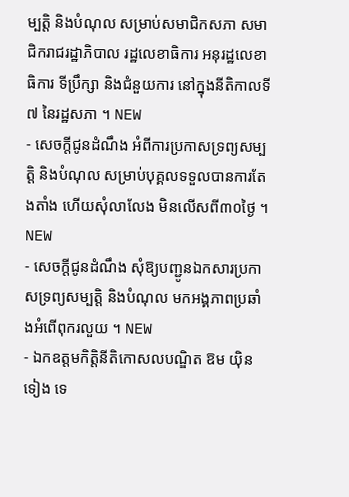ម្បត្តិ និងបំណុល សម្រាប់សមាជិកសភា សមាជិករាជរដ្ឋាភិបាល រដ្ឋលេខាធិការ អនុរដ្ឋលេខាធិការ ទីប្រឹក្សា និងជំនួយការ នៅក្នុងនីតិកាលទី៧ នៃរដ្ឋសភា ។ NEW
- សេចក្តីជូនដំណឹង អំពីការប្រកាសទ្រព្យសម្បត្តិ និងបំណុល សម្រាប់បុគ្គលទទួលបានការតែងតាំង ហើយសុំលាលែង មិនលើសពី៣០ថ្ងៃ ។ NEW
- សេចក្តីជូនដំណឹង សុំឱ្យបញ្ជូនឯកសារប្រកាសទ្រព្យសម្បត្តិ និងបំណុល មកអង្គភាពប្រឆាំងអំពើពុករលួយ ។ NEW
- ឯកឧត្តមកិត្តិនីតិកោសលបណ្ឌិត ឱម យ៉ិនទៀង ទេ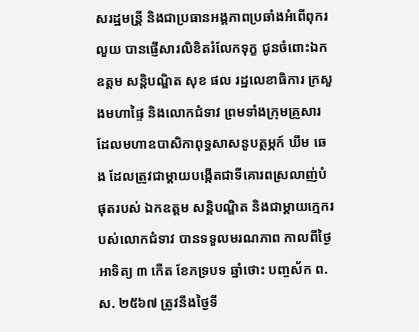សរដ្ឋមន្រី្ត និងជាប្រធានអង្គភាពប្រឆាំងអំពើពុករលួយ បានផ្ញើសារលិខិតរំលែកទុក្ខ ជូនចំពោះឯកឧត្តម សន្តិបណ្ឌិត សុខ ផល រដ្ឋលេខាធិការ ក្រសួងមហាផ្ទៃ និងលោកជំទាវ ព្រមទាំងក្រុមគួ្រសារ ដែលមហាឧបាសិកាពុទ្ធសាសនូបត្ថម្ភក៍ ឃឹម ឆេង ដែលត្រូវជាម្ដាយបង្កើតជាទីគោរពស្រលាញ់បំផុតរបស់ ឯកឧត្តម សន្តិបណ្ឌិត និងជាម្តាយក្មេករបស់លោកជំទាវ បានទទួលមរណភាព កាលពីថ្ងៃអាទិត្យ ៣ កើត ខែភទ្របទ ឆ្នាំថោះ បញ្ចស័ក ព.ស. ២៥៦៧ ត្រូវនឹងថ្ងៃទី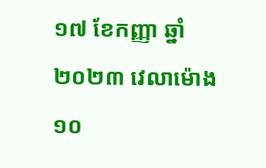១៧ ខែកញ្ញា ឆ្នាំ២០២៣ វេលាម៉ោង ១០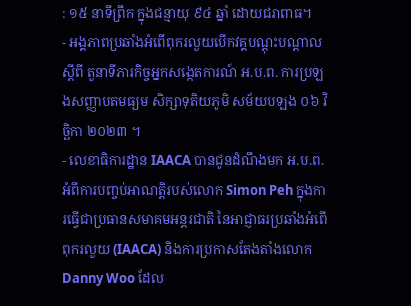: ១៥ នាទីព្រឹក ក្នុងជន្មាយុ ៩៤ ឆ្នាំ ដោយជរាពាធ។
- អង្គភាពប្រឆាំងអំពើពុករលួយបើកវគ្គបណ្តុះបណ្តាលស្តីពី តួនាទីភារកិច្ចអ្នកសង្កេតការណ៍ អ.ប.ព. ការប្រឡងសញ្ញាបតមធ្យម សិក្សាទុតិយភូមិ សម័យបឡង ០៦ វិច្ឆិកា ២០២៣ ។
- លេខាធិការដ្ឋាន IAACA បានជូនដំណឹងមក អ.ប.ព. អំពីការបញ្ចប់អាណត្តិរបស់លោក Simon Peh ក្នុងការធ្វើជាប្រធានសមាគមអន្តរជាតិ នៃអាជ្ញាធរប្រឆាំងអំពើពុករលួយ (IAACA) និងការប្រកាសតែងតាំងលោក Danny Woo ដែល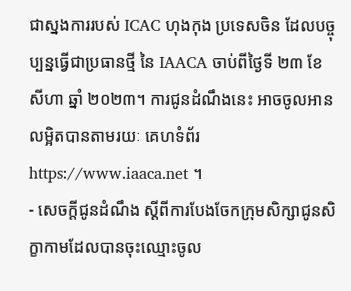ជាស្នងការរបស់ ICAC ហុងកុង ប្រទេសចិន ដែលបច្ចុប្បន្នធ្វើជាប្រធានថ្មី នៃ IAACA ចាប់ពីថ្ងៃទី ២៣ ខែ សីហា ឆ្នាំ ២០២៣។ ការជូនដំណឹងនេះ អាចចូលអានលម្អិតបានតាមរយៈ គេហទំព័រ https://www.iaaca.net ។
- សេចក្តីជូនដំណឹង ស្តីពីការបែងចែកក្រុមសិក្សាជូនសិក្ខាកាមដែលបានចុះឈ្មោះចូល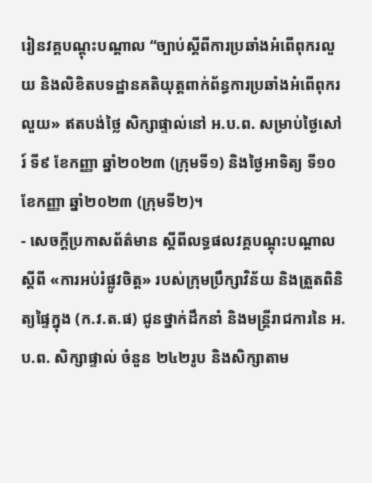រៀនវគ្គបណ្តុះបណ្តាល “ច្បាប់ស្ដីពីការប្រឆាំងអំពើពុករលួយ និងលិខិតបទដ្ឋានគតិយុត្តពាក់ព័ន្ធការប្រឆាំងអំពើពុករលួយ» ឥតបង់ថ្លៃ សិក្សាផ្ទាល់នៅ អ.ប.ព. សម្រាប់ថ្ងៃសៅរ៍ ទី៩ ខែកញ្ញា ឆ្នាំ២០២៣ (ក្រុមទី១) និងថ្ងៃអាទិត្យ ទី១០ ខែកញ្ញា ឆ្នាំ២០២៣ (ក្រុមទី២)។
- សេចក្ដីប្រកាសព័ត៌មាន ស្ដីពីលទ្ធផលវគ្គបណ្តុះបណ្តាលស្តីពី «ការអប់រំផ្លូវចិត្ត» របស់ក្រុមប្រឹក្សាវិន័យ និងត្រួតពិនិត្យផ្ទៃក្នុង (ក.វ.ត.ផ) ជូនថ្នាក់ដឹកនាំ និងមន្ត្រីរាជការនៃ អ.ប.ព. សិក្សាផ្ទាល់ ចំនួន ២៤២រូប និងសិក្សាតាម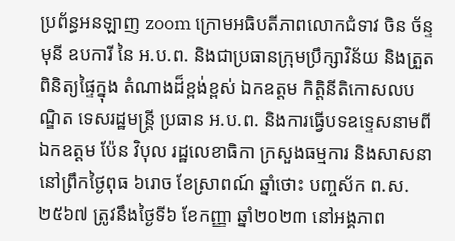ប្រព័ន្ធអនឡាញ zoom ក្រោមអធិបតីភាពលោកជំទាវ ចិន ច័ន្ទមុនី ឧបការី នៃ អ.ប.ព. និងជាប្រធានក្រុមប្រឹក្សាវិន័យ និងត្រួតពិនិត្យផ្ទៃក្នុង តំណាងដ៏ខ្ពង់ខ្ពស់ ឯកឧត្តម កិត្តិនីតិកោសលបណ្ឌិត ទេសរដ្ឋមន្ត្រី ប្រធាន អ.ប.ព. និងការធ្វើបទឧទ្ទេសនាមពី ឯកឧត្តម ប៉ែន វិបុល រដ្ឋលេខាធិកា ក្រសួងធម្មការ និងសាសនា នៅព្រឹកថ្ងៃពុធ ៦រោច ខែស្រាពណ៍ ឆ្នាំថោះ បញ្ចស័ក ព.ស.២៥៦៧ ត្រូវនឹងថ្ងៃទី៦ ខែកញ្ញា ឆ្នាំ២០២៣ នៅអង្គភាព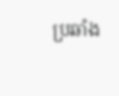ប្រឆាំង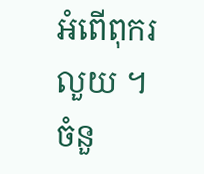អំពើពុករលួយ ។
ចំនួ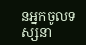នអ្នកចូលទស្សនា